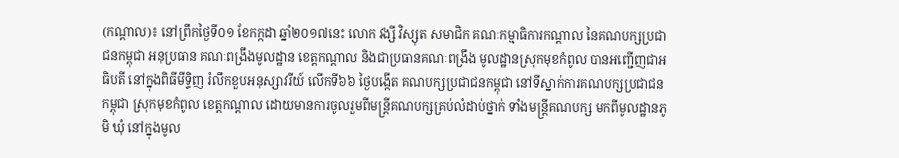(កណ្តាល)៖ នៅព្រឹកថ្ងៃទី០១ ខែកក្កដា ឆ្នាំ២០១៧នេះ លោក វង្សី វិស្សុត សមាជិក គណៈកម្មាធិការកណ្តាល នៃគណបក្សប្រជាជនកម្ពុជា អនុប្រធាន គណៈពង្រឹងមូលដ្ឋាន ខេត្តកណ្តាល និងជាប្រធានគណៈពង្រឹង មូលដ្ឋានស្រុកមុខកំពូល បានអញ្ជើញជាអធិបតី នៅក្នុងពិធីមីទ្ទិញ រំលឹកខួបអនុស្សាវរីយ៍ លើកទី៦៦ ថ្ងៃបង្កើត គណបក្សប្រជាជនកម្ពុជា នៅទីស្នាក់ការគណបក្សប្រជាជនកម្ពុជា ស្រុកមុខកំពូល ខេត្តកណ្តាល ដោយមានការចូលរួមពីមន្រ្តីគណបក្សគ្រប់លំដាប់ថ្នាក់ ទាំងមន្រ្តីគណបក្ស មកពីមូលដ្ឋានភូមិ ឃុំ នៅក្នុងមូល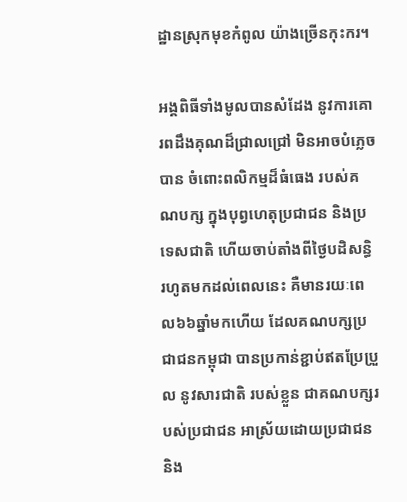ដ្ឋានស្រុកមុខកំពូល យ៉ាងច្រើនកុះករ។

អង្គពិធីទាំងមូលបានសំដែង នូវការគោរពដឹងគុណដ៏ជ្រាលជ្រៅ មិនអាចបំភ្លេចបាន ចំពោះពលិកម្មដ៏ធំធេង របស់គណបក្ស ក្នុងបុព្វហេតុប្រជាជន និងប្រទេសជាតិ ហើយចាប់តាំងពីថ្ងៃបដិសន្ធិរហូតមកដល់ពេលនេះ គឺមានរយៈពេល៦៦ឆ្នាំមកហើយ ដែលគណបក្សប្រជាជនកម្ពុជា បានប្រកាន់ខ្ជាប់ឥតប្រែប្រួល នូវសារជាតិ របស់ខ្លួន ជាគណបក្សរបស់ប្រជាជន អាស្រ័យដោយប្រជាជន និង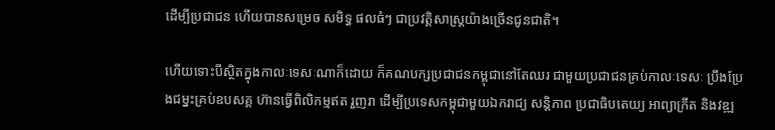ដើម្បីប្រជាជន ហើយបានសម្រេច សមិទ្ធ ផលធំៗ ជាប្រវតិ្តសាស្រ្តយ៉ាងច្រើនជូនជាតិ។

ហើយទោះបីស្ថិតក្នុងកាលៈទេសៈណាក៏ដោយ ក៏គណបក្សប្រជាជនកម្ពុជានៅតែឈរ ជាមួយប្រជាជនគ្រប់កាលៈទេសៈ ប្រឹងប្រែងជម្នះគ្រប់ឧបសគ្គ ហ៊ានធ្វើពិលិកម្មឥត រួញរា ដើម្បីប្រទេសកម្ពុជាមួយឯករាជ្យ សន្តិភាព ប្រជាធិបតេយ្យ អាព្យាក្រឹត និងវឌ្ឍ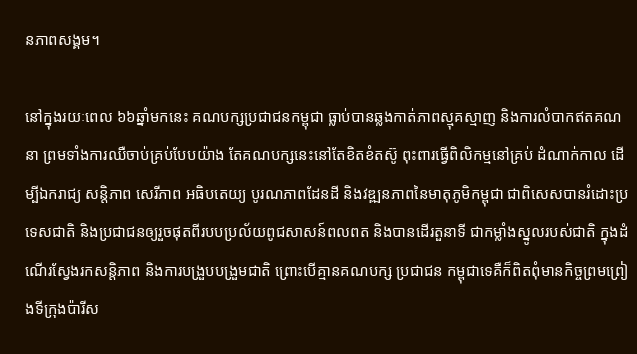នភាពសង្គម។

នៅក្នុងរយៈពេល ៦៦ឆ្នាំមកនេះ គណបក្សប្រជាជនកម្ពុជា ធ្លាប់បានឆ្លងកាត់ភាពស្មុគស្មាញ និងការលំបាកឥតគណនា ព្រមទាំងការឈឺចាប់គ្រប់បែបយ៉ាង តែគណបក្សនេះនៅតែខិតខំតស៊ូ ពុះពារធ្វើពិលិកម្មនៅគ្រប់ ដំណាក់កាល ដើម្បីឯករាជ្យ សន្តិភាព សេរីភាព អធិបតេយ្យ បូរណភាពដែនដី និងវឌ្ឍនភាពនៃមាតុភូមិកម្ពុជា ជាពិសេសបានរំដោះប្រទេសជាតិ និងប្រជាជនឲ្យរួចផុតពីរបបប្រល័យពូជសាសន៍ពលពត និងបានដើរតួនាទី ជាកម្លាំងស្នូលរបស់ជាតិ ក្នុងដំណើរស្វែងរកសន្តិភាព និងការបង្រួបបង្រួមជាតិ ព្រោះបើគ្មានគណបក្ស ប្រជាជន កម្ពុជាទេគឺក៏ពិតពុំមានកិច្ចព្រមព្រៀងទីក្រុងប៉ារីស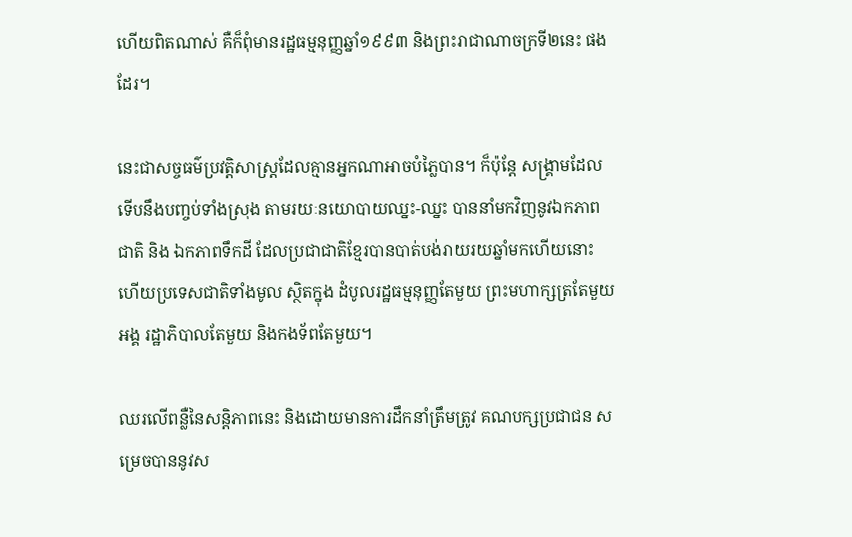ហើយពិតណាស់ គឺក៏ពុំមានរដ្ឋធម្មនុញ្ញឆ្នាំ១៩៩៣ និងព្រះរាជាណាចក្រទី២នេះ ផងដែរ។

នេះជាសច្ចធម៌ប្រវត្តិសាស្រ្តដែលគ្មានអ្នកណាអាចបំភ្លៃបាន។ ក៏ប៉ុន្តែ សង្គ្រាមដែល ទើបនឹងបញ្ចប់ទាំងស្រុង តាមរយៈនយោបាយឈ្នះ-ឈ្នះ បាននាំមកវិញនូវឯកភាពជាតិ និង ឯកភាពទឹកដី ដែលប្រជាជាតិខែ្មរបានបាត់បង់រាយរយឆ្នាំមកហើយនោះ ហើយប្រទេសជាតិទាំងមូល ស្ថិតក្នុង ដំបូលរដ្ឋធម្មនុញ្ញតែមួយ ព្រះមហាក្សត្រតែមួយអង្គ រដ្ឋាភិបាលតែមួយ និងកងទ័ពតែមួយ។

ឈរលើពន្លឺនៃសន្តិភាពនេះ និងដោយមានការដឹកនាំត្រឹមត្រូវ គណបក្សប្រជាជន សម្រេចបាននូវស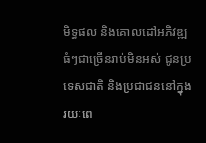មិទ្ធផល និងគោលដៅអភិវឌ្ឍធំៗជាច្រើនរាប់មិនអស់ ជូនប្រទេសជាតិ និងប្រជាជននៅក្នុងរយៈពេ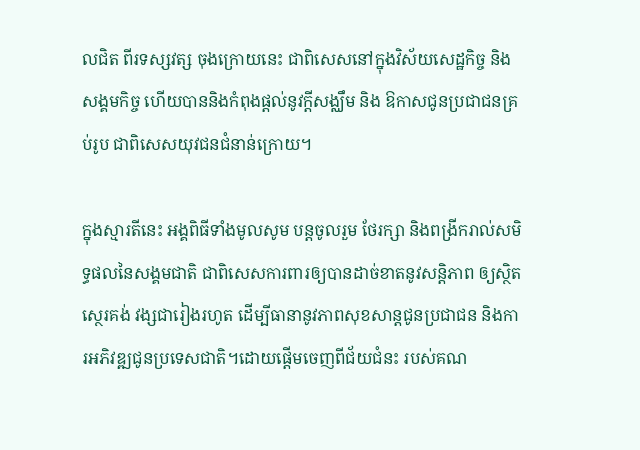លជិត ពីរទស្សវត្ស ចុងក្រោយនេះ ជាពិសេសនៅក្នុងវិស័យសេដ្ឋកិច្ច និងសង្គមកិច្ច ហើយបាននិងកំពុងផ្តល់នូវក្តីសង្ឈឹម និង ឱកាសជូនប្រជាជនគ្រប់រូប ជាពិសេសយុវជនជំនាន់ក្រោយ។

ក្នុងស្មារតីនេះ អង្គពិធីទាំងមូលសូម បន្តចូលរួម ថែរក្សា និងពង្រីករាល់សមិទ្ធផលនៃសង្គមជាតិ ជាពិសេសការពារឲ្យបានដាច់ខាតនូវសន្តិភាព ឲ្យស្ថិតស្ថេរគង់ វង្សជារៀងរហូត ដើម្បីធានានូវភាពសុខសាន្តជូនប្រជាជន និងការអភិវឌ្ឍជូនប្រទេសជាតិ។ដោយផ្តើមចេញពីជ័យជំនះ របស់គណ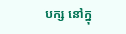បក្ស នៅក្នុ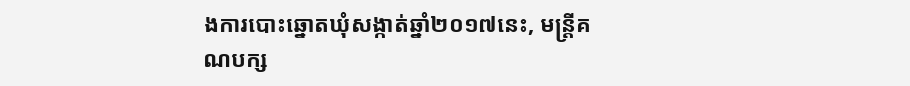ងការបោះឆ្នោតឃុំសង្កាត់ឆ្នាំ២០១៧នេះ, មន្រ្តីគណបក្ស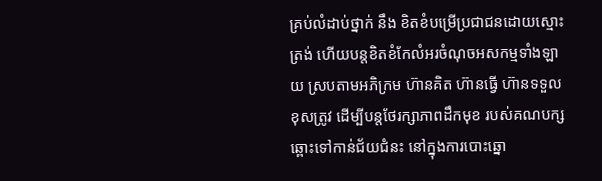គ្រប់លំដាប់ថ្នាក់ នឹង ខិតខំបម្រើប្រជាជនដោយស្មោះត្រង់ ហើយបន្តខិតខំកែលំអរចំណុចអសកម្មទាំងឡាយ ស្របតាមអភិក្រម ហ៊ានគិត ហ៊ានធ្វើ ហ៊ានទទួលខុសត្រូវ ដើម្បីបន្តថែរក្សាភាពដឹកមុខ របស់គណបក្សឆ្ពោះទៅកាន់ជ័យជំនះ នៅក្នុងការបោះឆ្នោ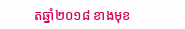តឆ្នាំ២០១៨ ខាងមុខ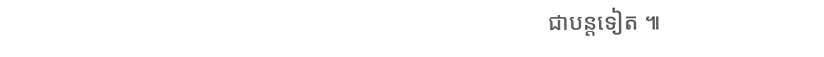ជាបន្តទៀត ៕